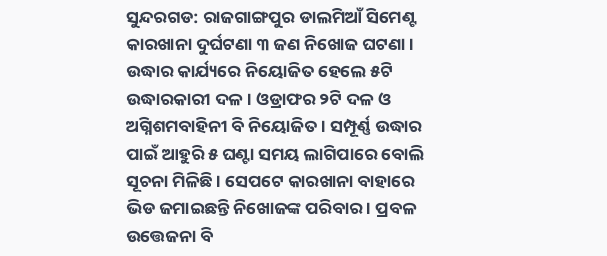ସୁନ୍ଦରଗଡ: ରାଜଗାଙ୍ଗପୁର ଡାଲମିଆଁ ସିମେଣ୍ଟ କାରଖାନା ଦୁର୍ଘଟଣା ୩ ଜଣ ନିଖୋଜ ଘଟଣା । ଉଦ୍ଧାର କାର୍ଯ୍ୟରେ ନିୟୋଜିତ ହେଲେ ୫ଟି ଉଦ୍ଧାରକାରୀ ଦଳ । ଓଡ୍ରାଫର ୨ଟି ଦଳ ଓ ଅଗ୍ନିଶମବାହିନୀ ବି ନିୟୋଜିତ । ସମ୍ପୂର୍ଣ୍ଣ ଉଦ୍ଧାର ପାଇଁ ଆହୁରି ୫ ଘଣ୍ଟା ସମୟ ଲାଗିପାରେ ବୋଲି ସୂଚନା ମିଳିଛି । ସେପଟେ କାରଖାନା ବାହାରେ ଭିଡ ଜମାଇଛନ୍ତି ନିଖୋଜଙ୍କ ପରିବାର । ପ୍ରବଳ ଉତ୍ତେଜନା ବି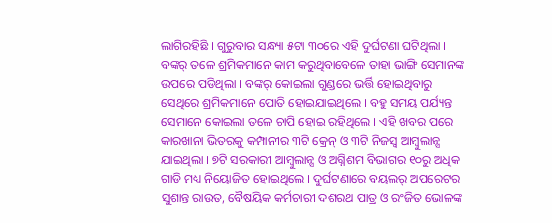ଲାଗିରହିଛି । ଗୁରୁବାର ସନ୍ଧ୍ୟା ୫ଟା ୩୦ରେ ଏହି ଦୁର୍ଘଟଣା ଘଟିଥିଲା । ବଙ୍କର୍ ତଳେ ଶ୍ରମିକମାନେ କାମ କରୁଥିବାବେଳେ ତାହା ଭାଙ୍ଗି ସେମାନଙ୍କ ଉପରେ ପଡିଥିଲା । ବଙ୍କର୍ କୋଇଲା ଗୁଣ୍ଡରେ ଭର୍ତ୍ତି ହୋଇଥିବାରୁ ସେଥିରେ ଶ୍ରମିକମାନେ ପୋତି ହୋଇଯାଇଥିଲେ । ବହୁ ସମୟ ପର୍ଯ୍ୟନ୍ତ ସେମାନେ କୋଇଲା ତଳେ ଚାପି ହୋଇ ରହିଥିଲେ । ଏହି ଖବର ପରେ କାରଖାନା ଭିତରକୁ କମ୍ପାନୀର ୩ଟି କ୍ରେନ୍ ଓ ୩ଟି ନିଜସ୍ୱ ଆମ୍ବୁଲାନ୍ସ ଯାଇଥିଲା । ୭ଟି ସରକାରୀ ଆମ୍ବୁଲାନ୍ସ ଓ ଅଗ୍ନିଶମ ବିଭାଗର ୧୦ରୁ ଅଧିକ ଗାଡି ମଧ୍ୟ ନିୟୋଜିତ ହୋଇଥିଲେ । ଦୁର୍ଘଟଣାରେ ବୟଲର୍ ଅପରେଟର ସୁଶାନ୍ତ ରାଉତ, ବୈଷୟିକ କର୍ମଚାରୀ ଦଶରଥ ପାତ୍ର ଓ ରଂଜିତ ଭୋଳଙ୍କ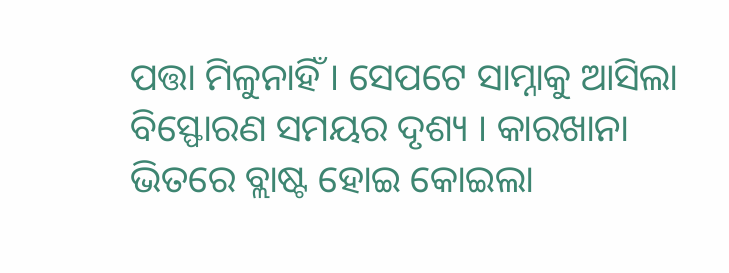ପତ୍ତା ମିଳୁନାହିଁ । ସେପଟେ ସାମ୍ନାକୁ ଆସିଲା ବିସ୍ଫୋରଣ ସମୟର ଦୃଶ୍ୟ । କାରଖାନା ଭିତରେ ବ୍ଲାଷ୍ଟ ହୋଇ କୋଇଲା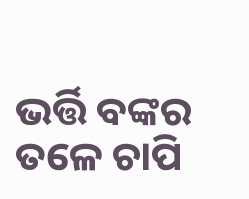ଭର୍ତ୍ତି ବଙ୍କର ତଳେ ଚାପି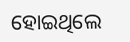ହୋଇଥିଲେ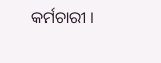କର୍ମଚାରୀ ।